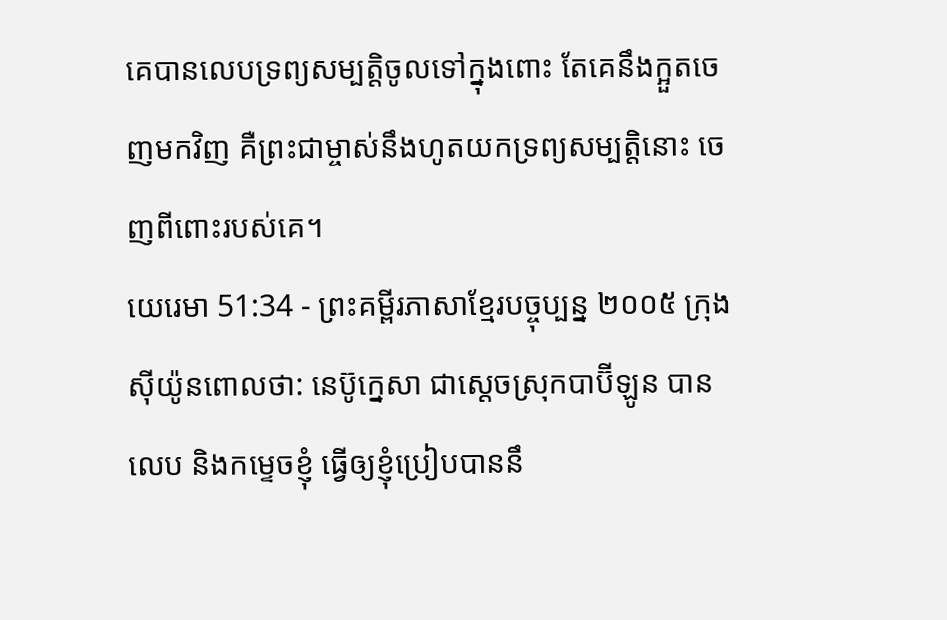គេបានលេបទ្រព្យសម្បត្តិចូលទៅក្នុងពោះ តែគេនឹងក្អួតចេញមកវិញ គឺព្រះជាម្ចាស់នឹងហូតយកទ្រព្យសម្បត្តិនោះ ចេញពីពោះរបស់គេ។
យេរេមា 51:34 - ព្រះគម្ពីរភាសាខ្មែរបច្ចុប្បន្ន ២០០៥ ក្រុងស៊ីយ៉ូនពោលថា: នេប៊ូក្នេសា ជាស្ដេចស្រុកបាប៊ីឡូន បានលេប និងកម្ទេចខ្ញុំ ធ្វើឲ្យខ្ញុំប្រៀបបាននឹ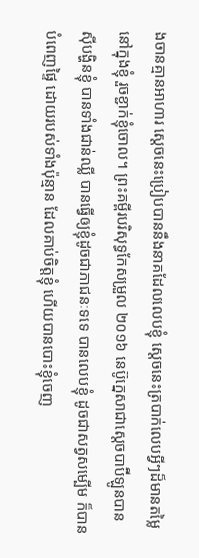ងចានគ្មានអាហារ ស្ដេចនេះប្រៀបបាននឹងនាគដែលលេបខ្ញុំ ស្ដេចនេះត្របាក់លេបអ្វីៗដ៏មានតម្លៃនៅក្នុងខ្ញុំ រួចខ្ជាក់ខ្ញុំចោល។ ព្រះគម្ពីរបរិសុទ្ធកែសម្រួល ២០១៦ នេប៊ូក្នេសាជាស្តេចបាប៊ីឡូនបានស៊ីបង្ហិនខ្ញុំ បានទាំងជាន់ឈ្លី បានធ្វើឲ្យខ្ញុំដូចជាភាជនៈទទេ បានលេបខ្ញុំ ដូចជាសត្វសម្បើម ក៏បានបំពេញផ្ទៃ ដោយរបស់ទាំងប៉ុន្មាន ដែលគាប់ចិត្តខ្ញុំ ហើយបានបោះខ្ញុំចេញ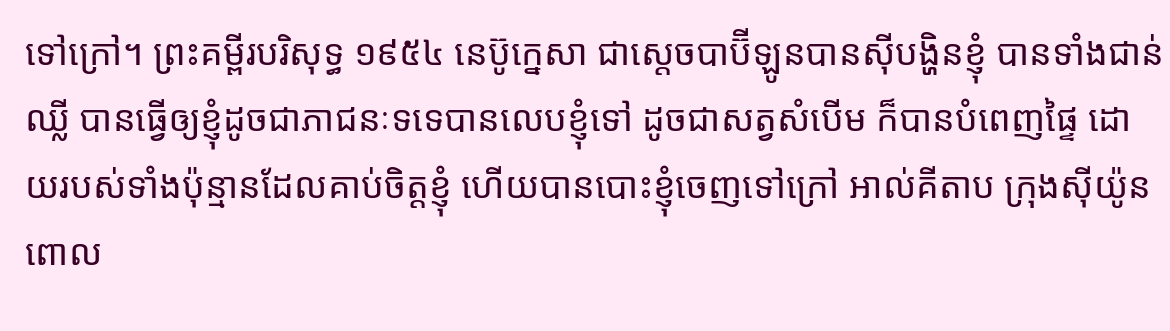ទៅក្រៅ។ ព្រះគម្ពីរបរិសុទ្ធ ១៩៥៤ នេប៊ូក្នេសា ជាស្តេចបាប៊ីឡូនបានស៊ីបង្ហិនខ្ញុំ បានទាំងជាន់ឈ្លី បានធ្វើឲ្យខ្ញុំដូចជាភាជនៈទទេបានលេបខ្ញុំទៅ ដូចជាសត្វសំបើម ក៏បានបំពេញផ្ទៃ ដោយរបស់ទាំងប៉ុន្មានដែលគាប់ចិត្តខ្ញុំ ហើយបានបោះខ្ញុំចេញទៅក្រៅ អាល់គីតាប ក្រុងស៊ីយ៉ូនពោល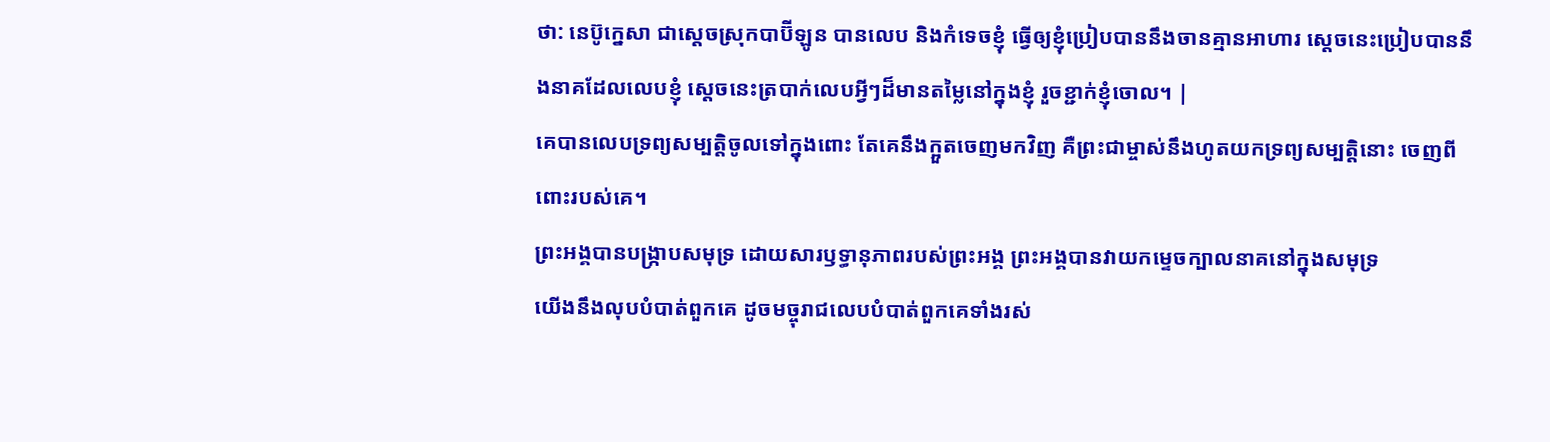ថា: នេប៊ូក្នេសា ជាស្ដេចស្រុកបាប៊ីឡូន បានលេប និងកំទេចខ្ញុំ ធ្វើឲ្យខ្ញុំប្រៀបបាននឹងចានគ្មានអាហារ ស្ដេចនេះប្រៀបបាននឹងនាគដែលលេបខ្ញុំ ស្ដេចនេះត្របាក់លេបអ្វីៗដ៏មានតម្លៃនៅក្នុងខ្ញុំ រួចខ្ជាក់ខ្ញុំចោល។ |
គេបានលេបទ្រព្យសម្បត្តិចូលទៅក្នុងពោះ តែគេនឹងក្អួតចេញមកវិញ គឺព្រះជាម្ចាស់នឹងហូតយកទ្រព្យសម្បត្តិនោះ ចេញពីពោះរបស់គេ។
ព្រះអង្គបានបង្ក្រាបសមុទ្រ ដោយសារឫទ្ធានុភាពរបស់ព្រះអង្គ ព្រះអង្គបានវាយកម្ទេចក្បាលនាគនៅក្នុងសមុទ្រ
យើងនឹងលុបបំបាត់ពួកគេ ដូចមច្ចុរាជលេបបំបាត់ពួកគេទាំងរស់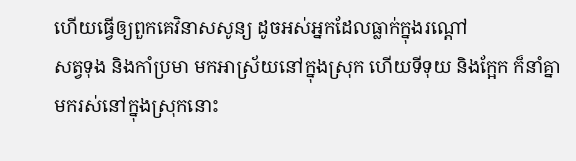ហើយធ្វើឲ្យពួកគេវិនាសសូន្យ ដូចអស់អ្នកដែលធ្លាក់ក្នុងរណ្ដៅ
សត្វទុង និងកាំប្រមា មកអាស្រ័យនៅក្នុងស្រុក ហើយទីទុយ និងក្អែក ក៏នាំគ្នាមករស់នៅក្នុងស្រុកនោះ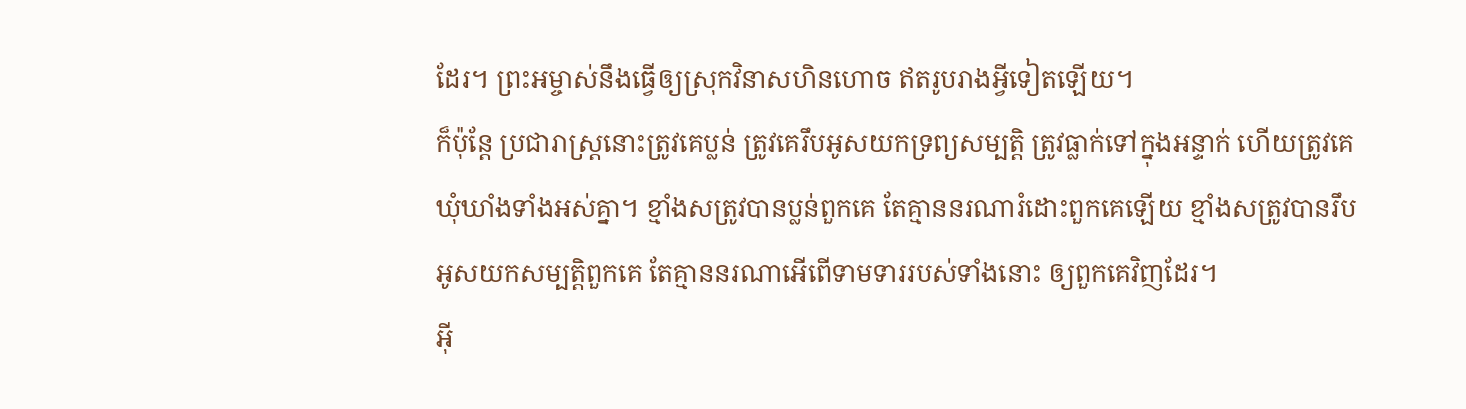ដែរ។ ព្រះអម្ចាស់នឹងធ្វើឲ្យស្រុកវិនាសហិនហោច ឥតរូបរាងអ្វីទៀតឡើយ។
ក៏ប៉ុន្តែ ប្រជារាស្ត្រនោះត្រូវគេប្លន់ ត្រូវគេរឹបអូសយកទ្រព្យសម្បត្តិ ត្រូវធ្លាក់ទៅក្នុងអន្ទាក់ ហើយត្រូវគេឃុំឃាំងទាំងអស់គ្នា។ ខ្មាំងសត្រូវបានប្លន់ពួកគេ តែគ្មាននរណារំដោះពួកគេឡើយ ខ្មាំងសត្រូវបានរឹបអូសយកសម្បត្តិពួកគេ តែគ្មាននរណាអើពើទាមទាររបស់ទាំងនោះ ឲ្យពួកគេវិញដែរ។
អ៊ី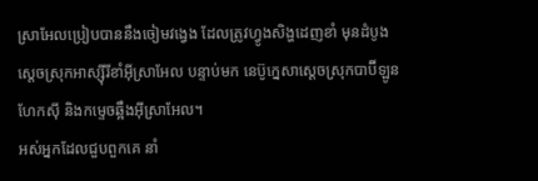ស្រាអែលប្រៀបបាននឹងចៀមវង្វេង ដែលត្រូវហ្វូងសិង្ហដេញខាំ មុនដំបូង ស្ដេចស្រុកអាស្ស៊ីរីខាំអ៊ីស្រាអែល បន្ទាប់មក នេប៊ូក្នេសាស្ដេចស្រុកបាប៊ីឡូន ហែកស៊ី និងកម្ទេចឆ្អឹងអ៊ីស្រាអែល។
អស់អ្នកដែលជួបពួកគេ នាំ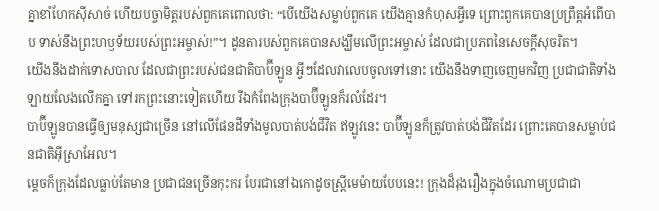គ្នាខាំហែកស៊ីសាច់ ហើយបច្ចាមិត្តរបស់ពួកគេពោលថា: “បើយើងសម្លាប់ពួកគេ យើងគ្មានកំហុសអ្វីទេ ព្រោះពួកគេបានប្រព្រឹត្តអំពើបាប ទាស់នឹងព្រះហឫទ័យរបស់ព្រះអម្ចាស់!”។ ដូនតារបស់ពួកគេបានសង្ឃឹមលើព្រះអម្ចាស់ ដែលជាប្រភពនៃសេចក្ដីសុចរិត។
យើងនឹងដាក់ទោសបាល ដែលជាព្រះរបស់ជនជាតិបាប៊ីឡូន អ្វីៗដែលវាលេបចូលទៅនោះ យើងនឹងទាញចេញមកវិញ ប្រជាជាតិទាំងឡាយលែងលើកគ្នា ទៅរកព្រះនោះទៀតហើយ រីឯកំពែងក្រុងបាប៊ីឡូនក៏រលំដែរ។
បាប៊ីឡូនបានធ្វើឲ្យមនុស្សជាច្រើន នៅលើផែនដីទាំងមូលបាត់បង់ជីវិត ឥឡូវនេះ បាប៊ីឡូនក៏ត្រូវបាត់បង់ជីវិតដែរ ព្រោះគេបានសម្លាប់ជនជាតិអ៊ីស្រាអែល។
ម្ដេចក៏ក្រុងដែលធ្លាប់តែមាន ប្រជាជនច្រើនកុះករ បែរជានៅឯកោដូចស្ត្រីមេម៉ាយបែបនេះ! ក្រុងដ៏រុងរឿងក្នុងចំណោមប្រជាជា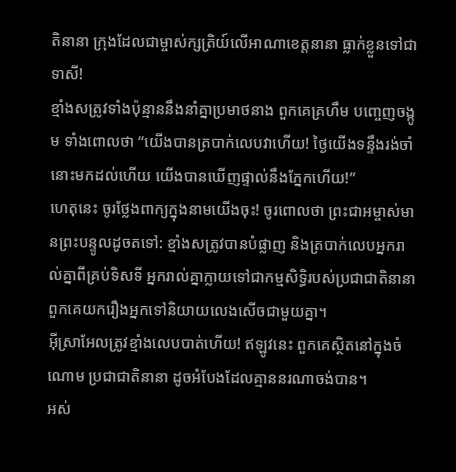តិនានា ក្រុងដែលជាម្ចាស់ក្សត្រិយ៍លើអាណាខេត្តនានា ធ្លាក់ខ្លួនទៅជាទាសី!
ខ្មាំងសត្រូវទាំងប៉ុន្មាននឹងនាំគ្នាប្រមាថនាង ពួកគេគ្រហឹម បញ្ចេញចង្កូម ទាំងពោលថា “យើងបានត្របាក់លេបវាហើយ! ថ្ងៃយើងទន្ទឹងរង់ចាំនោះមកដល់ហើយ យើងបានឃើញផ្ទាល់នឹងភ្នែកហើយ!”
ហេតុនេះ ចូរថ្លែងពាក្យក្នុងនាមយើងចុះ! ចូរពោលថា ព្រះជាអម្ចាស់មានព្រះបន្ទូលដូចតទៅ: ខ្មាំងសត្រូវបានបំផ្លាញ និងត្របាក់លេបអ្នករាល់គ្នាពីគ្រប់ទិសទី អ្នករាល់គ្នាក្លាយទៅជាកម្មសិទ្ធិរបស់ប្រជាជាតិនានា ពួកគេយករឿងអ្នកទៅនិយាយលេងសើចជាមួយគ្នា។
អ៊ីស្រាអែលត្រូវខ្មាំងលេបបាត់ហើយ! ឥឡូវនេះ ពួកគេស្ថិតនៅក្នុងចំណោម ប្រជាជាតិនានា ដូចអំបែងដែលគ្មាននរណាចង់បាន។
អស់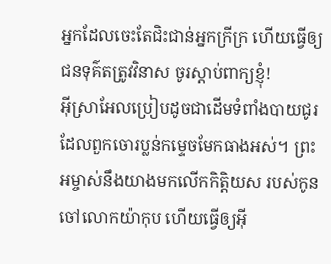អ្នកដែលចេះតែជិះជាន់អ្នកក្រីក្រ ហើយធ្វើឲ្យជនទុគ៌តត្រូវវិនាស ចូរស្ដាប់ពាក្យខ្ញុំ!
អ៊ីស្រាអែលប្រៀបដូចជាដើមទំពាំងបាយជូរ ដែលពួកចោរប្លន់កម្ទេចមែកធាងអស់។ ព្រះអម្ចាស់នឹងយាងមកលើកកិត្តិយស របស់កូនចៅលោកយ៉ាកុប ហើយធ្វើឲ្យអ៊ី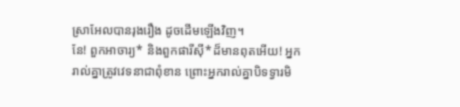ស្រាអែលបានរុងរឿង ដូចដើមឡើងវិញ។
នែ! ពួកអាចារ្យ* និងពួកផារីស៊ី*ដ៏មានពុតអើយ! អ្នករាល់គ្នាត្រូវវេទនាជាពុំខាន ព្រោះអ្នករាល់គ្នាបិទទ្វារមិ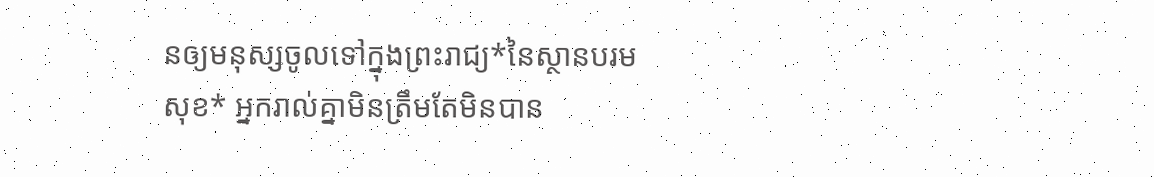នឲ្យមនុស្សចូលទៅក្នុងព្រះរាជ្យ*នៃស្ថានបរមសុខ* អ្នករាល់គ្នាមិនត្រឹមតែមិនបាន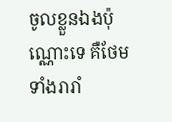ចូលខ្លួនឯងប៉ុណ្ណោះទេ គឺថែមទាំងរារាំ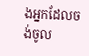ងអ្នកដែលចង់ចូល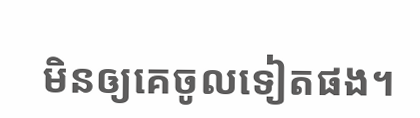មិនឲ្យគេចូលទៀតផង។